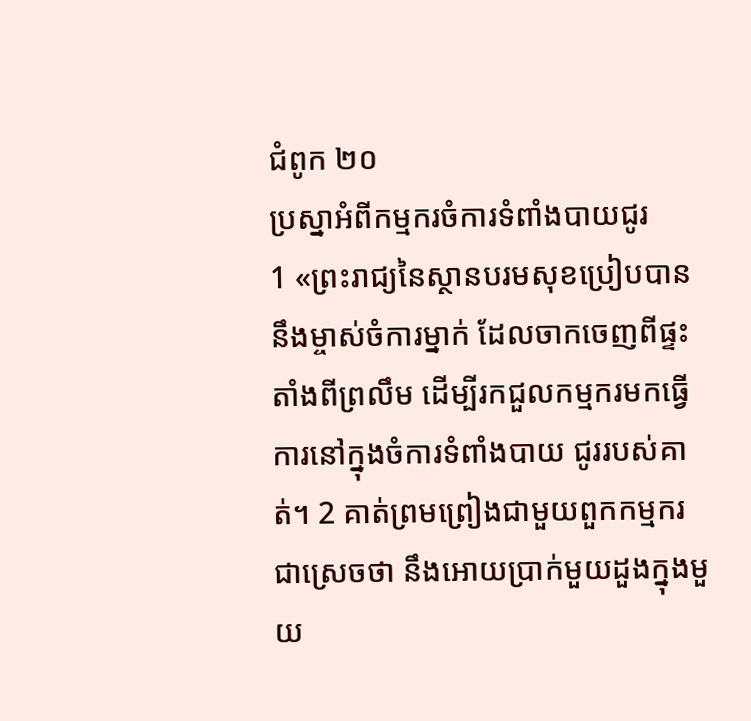ជំពូក ២០
ប្រស្នាអំពីកម្មករចំការទំពាំងបាយជូរ
1 «ព្រះរាជ្យនៃស្ថានបរមសុខប្រៀបបាននឹងម្ចាស់ចំការម្នាក់ ដែលចាកចេញពីផ្ទះតាំងពីព្រលឹម ដើម្បីរកជួលកម្មករមកធ្វើការនៅក្នុងចំការទំពាំងបាយ ជូររបស់គាត់។ 2 គាត់ព្រមព្រៀងជាមួយពួកកម្មករជាស្រេចថា នឹងអោយប្រាក់មួយដួងក្នុងមួយ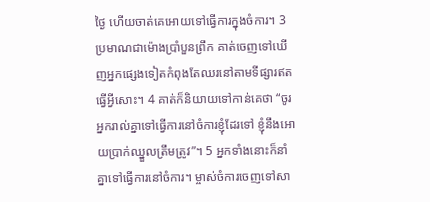ថ្ងៃ ហើយចាត់គេអោយទៅធ្វើការក្នុងចំការ។ 3 ប្រមាណជាម៉ោងប្រាំបួនព្រឹក គាត់ចេញទៅឃើញអ្នកផ្សេងទៀតកំពុងតែឈរនៅតាមទីផ្សារឥតធ្វើអ្វីសោះ។ 4 គាត់ក៏និយាយទៅកាន់គេថា “ចូរអ្នករាល់គ្នាទៅធ្វើការនៅចំការខ្ញុំដែរទៅ ខ្ញុំនឹងអោយប្រាក់ឈ្នួលត្រឹមត្រូវ”។ 5 អ្នកទាំងនោះក៏នាំគ្នាទៅធ្វើការនៅចំការ។ ម្ចាស់ចំការចេញទៅសា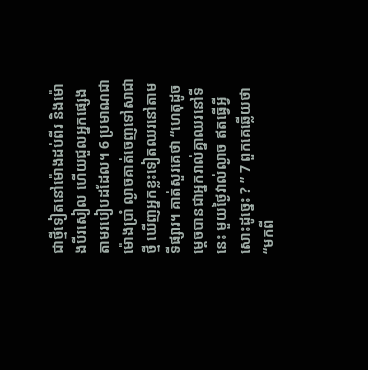ជាថ្មីទៀតនៅម៉ោងដប់ពីរ និងម៉ោងបីរសៀល ហើយជួលអ្នកផ្សេងតាមរបៀបដដែល។ 6 ប្រមាណជាម៉ោងប្រាំ ល្ងាចគាត់ចេញទៅសាជាថ្មី ឃើញអ្នកខ្លះទៀតឈរនៅតាមទីផ្សារ។ គាត់សួរគេថា “ហេតុដូចម្ដេចបានជាអ្នករាល់គ្នាឈរនៅទីនេះ មួយថ្ងៃវាល់ល្ងាច ឥតធ្វើអ្វីសោះដូច្នេះ ? ” 7 ពួកគេឆ្លើយថា “មកពី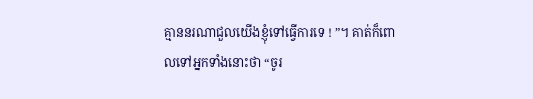គ្មាននរណាជួលយើងខ្ញុំទៅធ្វើការទេ ! ”។ គាត់ក៏ពោលទៅអ្នកទាំងនោះថា “ចូរ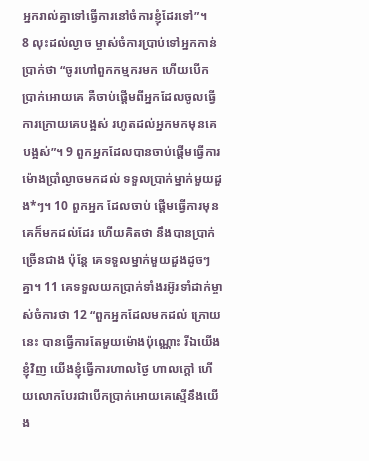អ្នករាល់គ្នាទៅធ្វើការនៅចំការខ្ញុំដែរទៅ”។
8 លុះដល់ល្ងាច ម្ចាស់ចំការប្រាប់ទៅអ្នកកាន់ប្រាក់ថា “ចូរហៅពួកកម្មករមក ហើយបើកប្រាក់អោយគេ គឺចាប់ផ្ដើមពីអ្នកដែលចូលធ្វើការក្រោយគេបង្អស់ រហូតដល់អ្នកមកមុនគេបង្អស់”។ 9 ពួកអ្នកដែលបានចាប់ផ្ដើមធ្វើការម៉ោងប្រាំល្ងាចមកដល់ ទទួលប្រាក់ម្នាក់មួយដួង*ៗ។ 10 ពួកអ្នក ដែលចាប់ ផ្ដើមធ្វើការមុនគេក៏មកដល់ដែរ ហើយគិតថា នឹងបានប្រាក់ច្រើនជាង ប៉ុន្តែ គេទទួលម្នាក់មួយដួងដូចៗគ្នា។ 11 គេទទួលយកប្រាក់ទាំងរអ៊ូរទាំដាក់ម្ចាស់ចំការថា 12 “ពួកអ្នកដែលមកដល់ ក្រោយនេះ បានធ្វើការតែមួយម៉ោងប៉ុណ្ណោះ រីឯយើងខ្ញុំវិញ យើងខ្ញុំធ្វើការហាលថ្ងៃ ហាលក្ដៅ ហើយលោកបែរជាបើកប្រាក់អោយគេស្មើនឹងយើង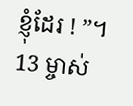ខ្ញុំដែរ ! ”។ 13 ម្ចាស់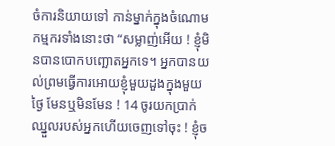ចំការនិយាយទៅ កាន់ម្នាក់ក្នុងចំណោមកម្មករទាំងនោះថា “សម្លាញ់អើយ ! ខ្ញុំមិនបានបោកបញ្ឆោតអ្នកទេ។ អ្នកបានយល់ព្រមធ្វើការអោយខ្ញុំមួយដួងក្នុងមួយថ្ងៃ មែនឬមិនមែន ! 14 ចូរយកប្រាក់ឈ្នួលរបស់អ្នកហើយចេញទៅចុះ ! ខ្ញុំច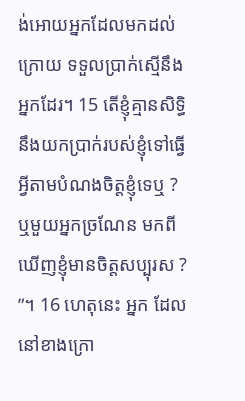ង់អោយអ្នកដែលមកដល់ក្រោយ ទទួលប្រាក់ស្មើនឹងអ្នកដែរ។ 15 តើខ្ញុំគ្មានសិទ្ធិ នឹងយកប្រាក់របស់ខ្ញុំទៅធ្វើអ្វីតាមបំណងចិត្តខ្ញុំទេឬ ? ឬមួយអ្នកច្រណែន មកពីឃើញខ្ញុំមានចិត្តសប្បុរស ? ”។ 16 ហេតុនេះ អ្នក ដែលនៅខាងក្រោ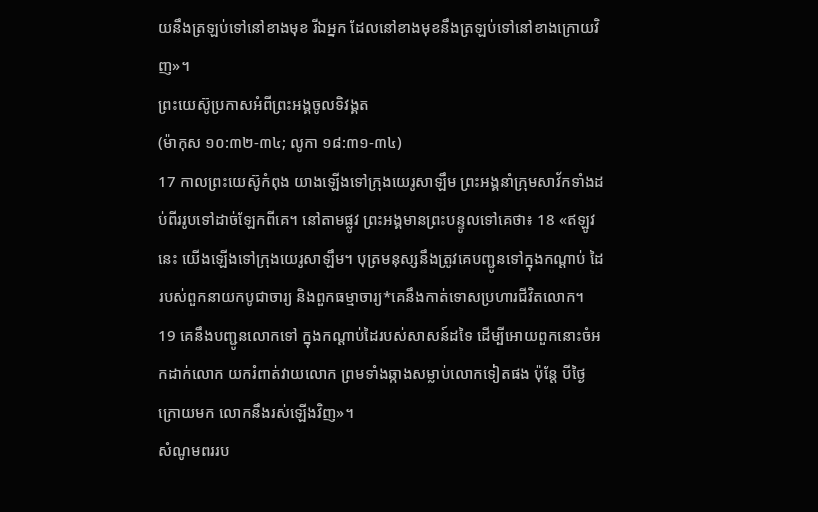យនឹងត្រឡប់ទៅនៅខាងមុខ រីឯអ្នក ដែលនៅខាងមុខនឹងត្រឡប់ទៅនៅខាងក្រោយវិញ»។
ព្រះយេស៊ូប្រកាសអំពីព្រះអង្គចូលទិវង្គត
(ម៉ាកុស ១០:៣២-៣៤; លូកា ១៨:៣១-៣៤)
17 កាលព្រះយេស៊ូកំពុង យាងឡើងទៅក្រុងយេរូសាឡឹម ព្រះអង្គនាំក្រុមសាវ័កទាំងដប់ពីររូបទៅដាច់ឡែកពីគេ។ នៅតាមផ្លូវ ព្រះអង្គមានព្រះបន្ទូលទៅគេថា៖ 18 «ឥឡូវនេះ យើងឡើងទៅក្រុងយេរូសាឡឹម។ បុត្រមនុស្សនឹងត្រូវគេបញ្ជូនទៅក្នុងកណ្ដាប់ ដៃរបស់ពួកនាយកបូជាចារ្យ និងពួកធម្មាចារ្យ*គេនឹងកាត់ទោសប្រហារជីវិតលោក។ 19 គេនឹងបញ្ជូនលោកទៅ ក្នុងកណ្ដាប់ដៃរបស់សាសន៍ដទៃ ដើម្បីអោយពួកនោះចំអកដាក់លោក យករំពាត់វាយលោក ព្រមទាំងឆ្កាងសម្លាប់លោកទៀតផង ប៉ុន្តែ បីថ្ងៃក្រោយមក លោកនឹងរស់ឡើងវិញ»។
សំណូមពររប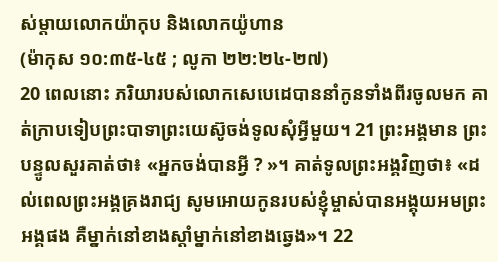ស់ម្ដាយលោកយ៉ាកុប និងលោកយ៉ូហាន
(ម៉ាកុស ១០:៣៥-៤៥ ; លូកា ២២:២៤-២៧)
20 ពេលនោះ ភរិយារបស់លោកសេបេដេបាននាំកូនទាំងពីរចូលមក គាត់ក្រាបទៀបព្រះបាទាព្រះយេស៊ូចង់ទូលសុំអ្វីមួយ។ 21 ព្រះអង្គមាន ព្រះបន្ទូលសួរគាត់ថា៖ «អ្នកចង់បានអ្វី ? »។ គាត់ទូលព្រះអង្គវិញថា៖ «ដល់ពេលព្រះអង្គគ្រងរាជ្យ សូមអោយកូនរបស់ខ្ញុំម្ចាស់បានអង្គុយអមព្រះអង្គផង គឺម្នាក់នៅខាងស្ដាំម្នាក់នៅខាងឆ្វេង»។ 22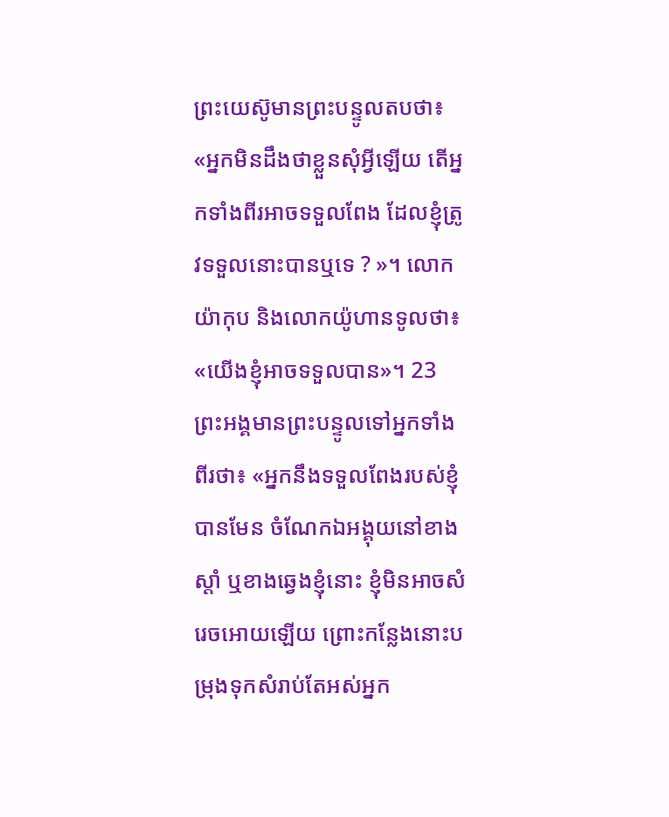ព្រះយេស៊ូមានព្រះបន្ទូលតបថា៖ «អ្នកមិនដឹងថាខ្លួនសុំអ្វីឡើយ តើអ្នកទាំងពីរអាចទទួលពែង ដែលខ្ញុំត្រូវទទួលនោះបានឬទេ ? »។ លោកយ៉ាកុប និងលោកយ៉ូហានទូលថា៖ «យើងខ្ញុំអាចទទួលបាន»។ 23 ព្រះអង្គមានព្រះបន្ទូលទៅអ្នកទាំងពីរថា៖ «អ្នកនឹងទទួលពែងរបស់ខ្ញុំបានមែន ចំណែកឯអង្គុយនៅខាងស្ដាំ ឬខាងឆ្វេងខ្ញុំនោះ ខ្ញុំមិនអាចសំរេចអោយឡើយ ព្រោះកន្លែងនោះបម្រុងទុកសំរាប់តែអស់អ្នក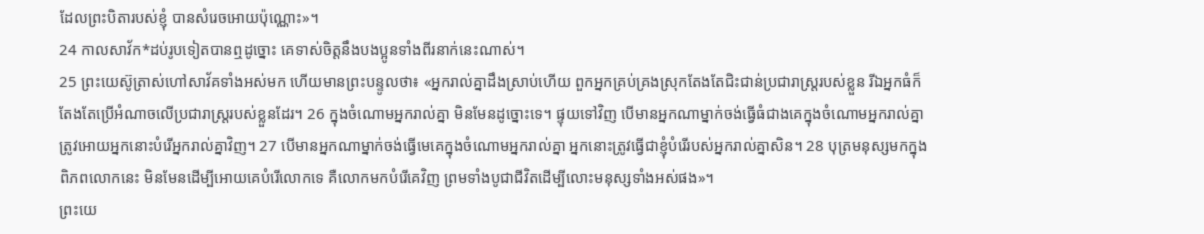ដែលព្រះបិតារបស់ខ្ញុំ បានសំរេចអោយប៉ុណ្ណោះ»។
24 កាលសាវ័ក*ដប់រូបទៀតបានឮដូច្នោះ គេទាស់ចិត្តនឹងបងប្អូនទាំងពីរនាក់នេះណាស់។
25 ព្រះយេស៊ូត្រាស់ហៅសាវ័គទាំងអស់មក ហើយមានព្រះបន្ទូលថា៖ «អ្នករាល់គ្នាដឹងស្រាប់ហើយ ពួកអ្នកគ្រប់គ្រងស្រុកតែងតែជិះជាន់ប្រជារាស្ត្ររបស់ខ្លួន រីឯអ្នកធំក៏តែងតែប្រើអំណាចលើប្រជារាស្ត្ររបស់ខ្លួនដែរ។ 26 ក្នុងចំណោមអ្នករាល់គ្នា មិនមែនដូច្នោះទេ។ ផ្ទុយទៅវិញ បើមានអ្នកណាម្នាក់ចង់ធ្វើធំជាងគេក្នុងចំណោមអ្នករាល់គ្នា ត្រូវអោយអ្នកនោះបំរើអ្នករាល់គ្នាវិញ។ 27 បើមានអ្នកណាម្នាក់ចង់ធ្វើមេគេក្នុងចំណោមអ្នករាល់គ្នា អ្នកនោះត្រូវធ្វើជាខ្ញុំបំរើរបស់អ្នករាល់គ្នាសិន។ 28 បុត្រមនុស្សមកក្នុងពិភពលោកនេះ មិនមែនដើម្បីអោយគេបំរើលោកទេ គឺលោកមកបំរើគេវិញ ព្រមទាំងបូជាជីវិតដើម្បីលោះមនុស្សទាំងអស់ផង»។
ព្រះយេ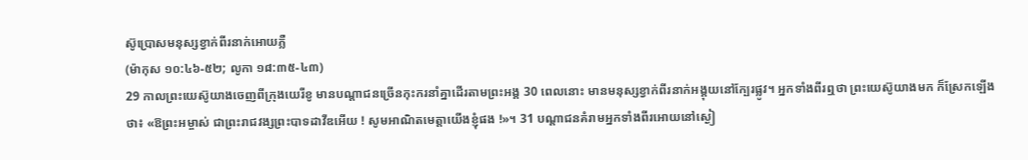ស៊ូប្រោសមនុស្សខ្វាក់ពីរនាក់អោយភ្លឺ
(ម៉ាកុស ១០:៤៦-៥២; លូកា ១៨:៣៥-៤៣)
29 កាលព្រះយេស៊ូយាងចេញពីក្រុងយេរីខូ មានបណ្ដាជនច្រើនកុះករនាំគ្នាដើរតាមព្រះអង្គ 30 ពេលនោះ មានមនុស្សខ្វាក់ពីរនាក់អង្គុយនៅក្បែរផ្លូវ។ អ្នកទាំងពីរឮថា ព្រះយេស៊ូយាងមក ក៏ស្រែកឡើងថា៖ «ឱព្រះអម្ចាស់ ជាព្រះរាជវង្សព្រះបាទដាវីឌអើយ ! សូមអាណិតមេត្តាយើងខ្ញុំផង !»។ 31 បណ្ដាជនគំរាមអ្នកទាំងពីរអោយនៅស្ងៀ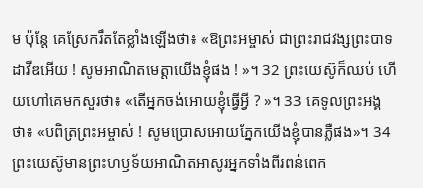ម ប៉ុន្តែ គេស្រែករឹតតែខ្លាំងឡើងថា៖ «ឱព្រះអម្ចាស់ ជាព្រះរាជវង្សព្រះបាទដាវីឌអើយ ! សូមអាណិតមេត្តាយើងខ្ញុំផង ! »។ 32 ព្រះយេស៊ូក៏ឈប់ ហើយហៅគេមកសួរថា៖ «តើអ្នកចង់អោយខ្ញុំធ្វើអ្វី ? »។ 33 គេទូលព្រះអង្គថា៖ «បពិត្រព្រះអម្ចាស់ ! សូមប្រោសអោយភ្នែកយើងខ្ញុំបានភ្លឺផង»។ 34 ព្រះយេស៊ូមានព្រះហឫទ័យអាណិតអាសូរអ្នកទាំងពីរពន់ពេក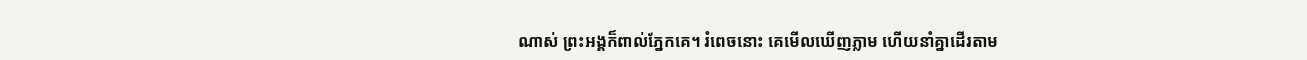ណាស់ ព្រះអង្គក៏ពាល់ភ្នែកគេ។ រំពេចនោះ គេមើលឃើញភ្លាម ហើយនាំគ្នាដើរតាម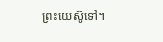ព្រះយេស៊ូទៅ។